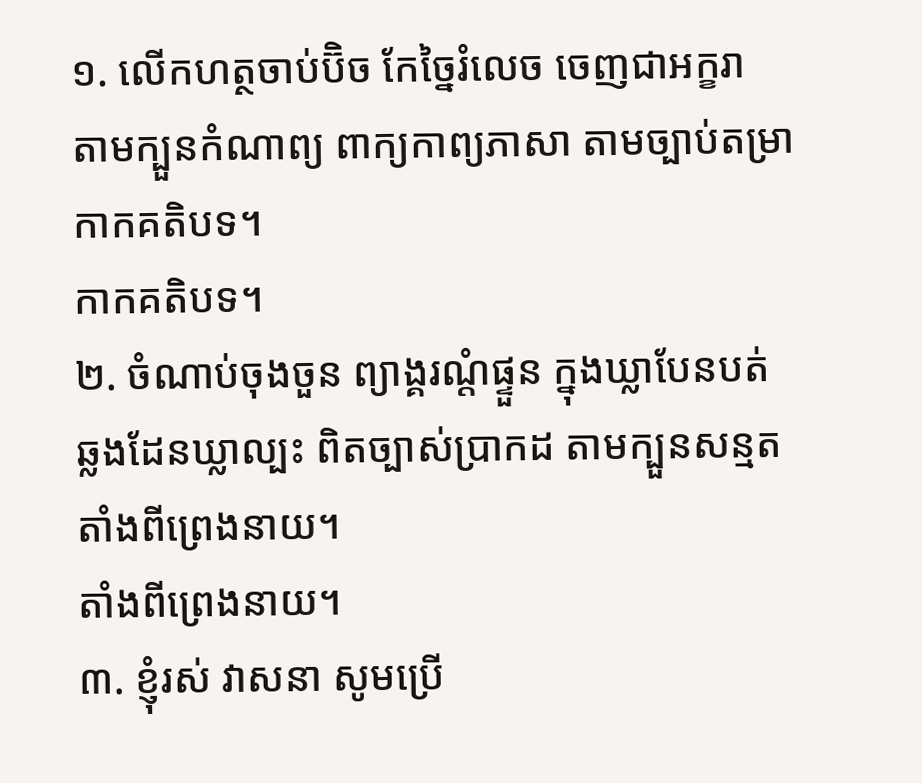១. លើកហត្ថចាប់ប៊ិច កែច្នៃរំលេច ចេញជាអក្ខរា
តាមក្បួនកំណាព្យ ពាក្យកាព្យភាសា តាមច្បាប់តម្រា
កាកគតិបទ។
កាកគតិបទ។
២. ចំណាប់ចុងចួន ព្យាង្គរណ្តំផ្ទួន ក្នុងឃ្លាបែនបត់
ឆ្លងដែនឃ្លាល្បះ ពិតច្បាស់ប្រាកដ តាមក្បួនសន្មត
តាំងពីព្រេងនាយ។
តាំងពីព្រេងនាយ។
៣. ខ្ញុំរស់ វាសនា សូមប្រើ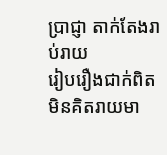ប្រាជ្ញា តាក់តែងរាប់រាយ
រៀបរឿងជាក់ពិត មិនគិតរាយមា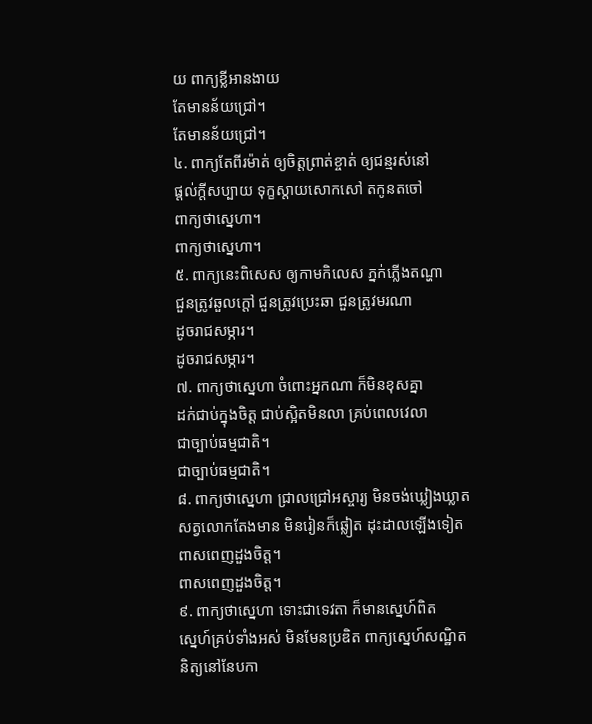យ ពាក្យខ្លីអានងាយ
តែមានន័យជ្រៅ។
តែមានន័យជ្រៅ។
៤. ពាក្យតែពីរម៉ាត់ ឲ្យចិត្តព្រាត់ខ្ចាត់ ឲ្យជន្មរស់នៅ
ផ្តល់ក្តីសប្បាយ ទុក្ខស្តាយសោកសៅ តកូនតចៅ
ពាក្យថាស្នេហា។
ពាក្យថាស្នេហា។
៥. ពាក្យនេះពិសេស ឲ្យកាមកិលេស ភ្នក់ភ្លើងតណ្ហា
ជួនត្រូវឆួលក្តៅ ជួនត្រូវប្រេះឆា ជួនត្រូវមរណា
ដូចរាជសម្ភារ។
ដូចរាជសម្ភារ។
៧. ពាក្យថាស្នេហា ចំពោះអ្នកណា ក៏មិនខុសគ្នា
ដក់ជាប់ក្នុងចិត្ត ជាប់ស្អិតមិនលា គ្រប់ពេលវេលា
ជាច្បាប់ធម្មជាតិ។
ជាច្បាប់ធម្មជាតិ។
៨. ពាក្យថាស្នេហា ជ្រាលជ្រៅអស្ចារ្យ មិនចង់ឃ្លៀងឃ្លាត
សត្វលោកតែងមាន មិនរៀនក៏ឆ្លៀត ដុះដាលឡើងទៀត
ពាសពេញដួងចិត្ត។
ពាសពេញដួងចិត្ត។
៩. ពាក្យថាស្នេហា ទោះជាទេវតា ក៏មានស្នេហ៍ពិត
ស្នេហ៍គ្រប់ទាំងអស់ មិនមែនប្រឌិត ពាក្យស្នេហ៍សណ្ឋិត
និត្យនៅនែបកា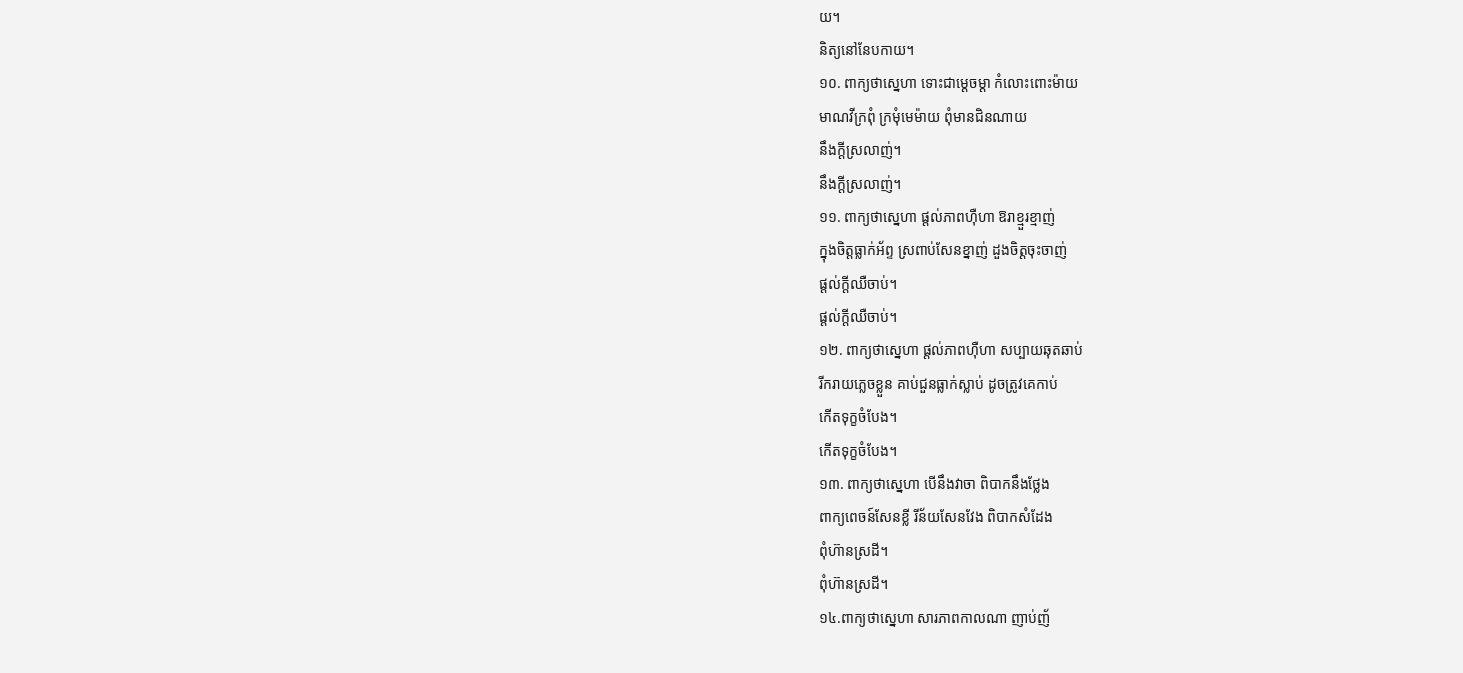យ។
និត្យនៅនែបកាយ។
១០. ពាក្យថាស្នេហា ទោះជាម្តេចម្តា កំលោះពោះម៉ាយ
មាណវីក្រពុំ ក្រមុំមេម៉ាយ ពុំមានជិនណាយ
នឹងក្តីស្រលាញ់។
នឹងក្តីស្រលាញ់។
១១. ពាក្យថាស្នេហា ផ្តល់ភាពហ៊ឺហា ឱរាខ្មួរខ្មាញ់
ក្នុងចិត្តធ្លាក់អ័ព្ទ ស្រពាប់សែនខ្នាញ់ ដួងចិត្តចុះចាញ់
ផ្តល់ក្តីឈឺចាប់។
ផ្តល់ក្តីឈឺចាប់។
១២. ពាក្យថាស្នេហា ផ្តល់ភាពហ៊ឺហា សប្បាយឆុតឆាប់
រីករាយភ្លេចខ្លួន គាប់ជួនធ្លាក់ស្លាប់ ដូចត្រូវគេកាប់
កើតទុក្ខចំបែង។
កើតទុក្ខចំបែង។
១៣. ពាក្យថាស្នេហា បើនឹងវាចា ពិបាកនឹងថ្លែង
ពាក្យពេចន៍សែនខ្លី រីន័យសែនវែង ពិបាកសំដែង
ពុំហ៊ានស្រដី។
ពុំហ៊ានស្រដី។
១៤.ពាក្យថាស្នេហា សារភាពកាលណា ញាប់ញ័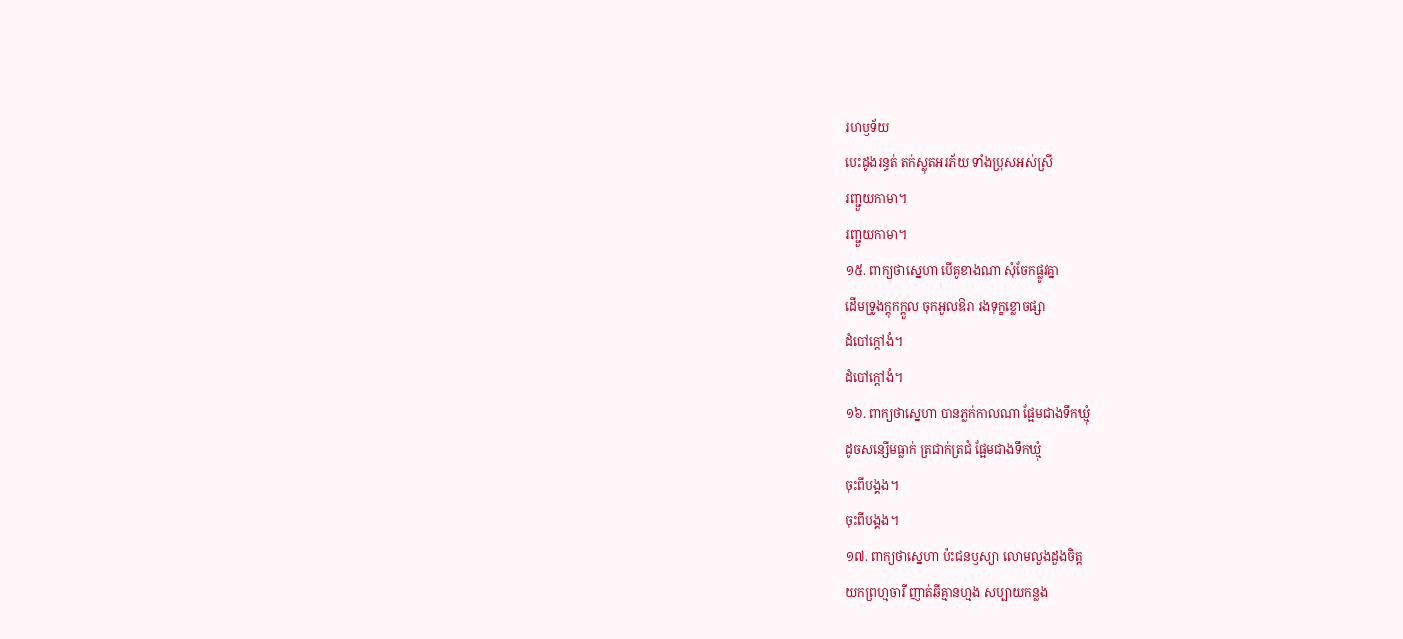រហឫទ័យ
បេះដូងរន្ធត់ តក់ស្លុតអរភ័យ ទាំងប្រុសអស់ស្រី
រញ្ជួយកាមា។
រញ្ជួយកាមា។
១៥. ពាក្យថាស្នេហា បើគូខាងណា សុំចែកផ្លូវគ្នា
ដើមទ្រូងក្តុកក្តួល ចុកអួលឱរា រងទុក្ខខ្លោចផ្សា
ដំបៅក្តៅងំ។
ដំបៅក្តៅងំ។
១៦. ពាក្យថាស្នេហា បានភ្លក់កាលណា ផ្អែមជាងទឹកឃ្មុំ
ដូចសន្សើមធ្លាក់ ត្រជាក់ត្រជំ ផ្អែមជាងទឹកឃ្មុំ
ចុះពីបង្គង។
ចុះពីបង្គង។
១៧. ពាក្យថាស្នេហា ប៉ះជនឫស្យា លោមលួងដួងចិត្ត
យកព្រហ្មចារី ញាត់ឆីគ្មានហ្មង សប្បាយកន្លង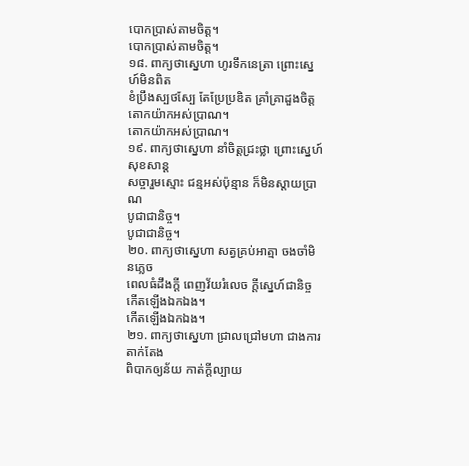បោកប្រាស់តាមចិត្ត។
បោកប្រាស់តាមចិត្ត។
១៨. ពាក្យថាស្នេហា ហូរទឹកនេត្រា ព្រោះស្នេហ៍មិនពិត
ខំប្រឹងស្បថស្បែ តែប្រែប្រឌិត គ្រាំគ្រាដួងចិត្ត
តោកយ៉ាកអស់ប្រាណ។
តោកយ៉ាកអស់ប្រាណ។
១៩. ពាក្យថាស្នេហា នាំចិត្តជ្រះថ្លា ព្រោះស្នេហ៍សុខសាន្ត
សច្ចារួមស្មោះ ជន្មអស់ប៉ុន្មាន ក៏មិនស្តាយប្រាណ
បូជាជានិច្ច។
បូជាជានិច្ច។
២០. ពាក្យថាស្នេហា សត្វគ្រប់អាត្មា ចងចាំមិនភ្លេច
ពេលធំដឹងក្តី ពេញវ័យរំលេច ក្តីស្នេហ៍ជានិច្ច
កើតឡើងឯកឯង។
កើតឡើងឯកឯង។
២១. ពាក្យថាស្នេហា ជ្រាលជ្រៅមហា ជាងការតាក់តែង
ពិបាកឲ្យន័យ កាត់ក្តីល្បាយ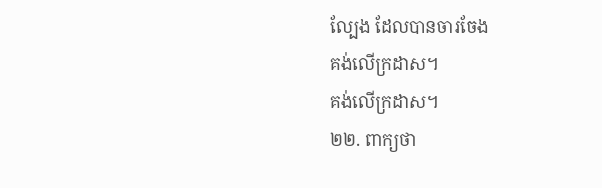ល្បែង ដែលបានចារចែង
គង់លើក្រដាស។
គង់លើក្រដាស។
២២. ពាក្យថា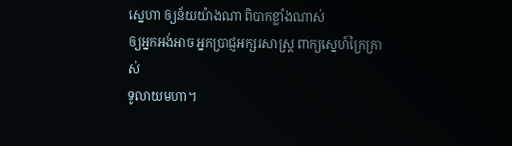ស្នេហា ឲ្យន័យយ៉ាងណា ពិបាកខ្លាំងណាស់
ឲ្យអ្នកអង់អាច អ្នកប្រាជ្ញអក្សរសាស្រ្ត ពាក្យស្នេហ៍ក្រៃក្រាស់
ទូលាយមហា។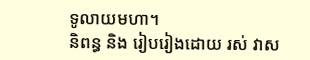ទូលាយមហា។
និពន្ធ និង រៀបរៀងដោយ រស់ វាស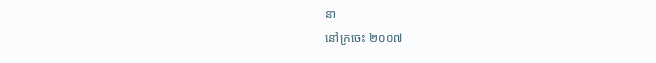នា
នៅក្រចេះ ២០០៧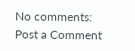No comments:
Post a Comment